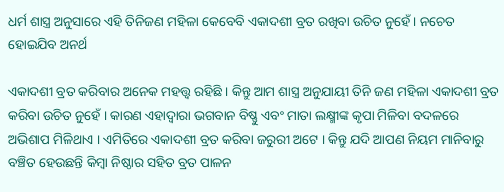ଧର୍ମ ଶାସ୍ତ୍ର ଅନୁସାରେ ଏହି ତିନିଜଣ ମହିଳା କେବେବି ଏକାଦଶୀ ବ୍ରତ ରଖିବା ଉଚିତ ନୁହେଁ । ନଚେତ ହୋଇଯିବ ଅନର୍ଥ

ଏକାଦଶୀ ବ୍ରତ କରିବାର ଅନେକ ମହତ୍ତ୍ୱ ରହିଛି । କିନ୍ତୁ ଆମ ଶାସ୍ତ୍ର ଅନୁଯାୟୀ ତିନି ଜଣ ମହିଳା ଏକାଦଶୀ ବ୍ରତ କରିବା ଉଚିତ ନୁହେଁ । କାରଣ ଏହାଦ୍ବାରା ଭଗବାନ ବିଷ୍ଣୁ ଏବଂ ମାତା ଲକ୍ଷ୍ମୀଙ୍କ କୃପା ମିଳିବା ବଦଳରେ ଅଭିଶାପ ମିଳିଥାଏ । ଏମିତିରେ ଏକାଦଶୀ ବ୍ରତ କରିବା ଜରୁରୀ ଅଟେ । କିନ୍ତୁ ଯଦି ଆପଣ ନିୟମ ମାନିବାରୁ ବଞ୍ଚିତ ହେଉଛନ୍ତି କିମ୍ବା ନିଷ୍ଠାର ସହିତ ବ୍ରତ ପାଳନ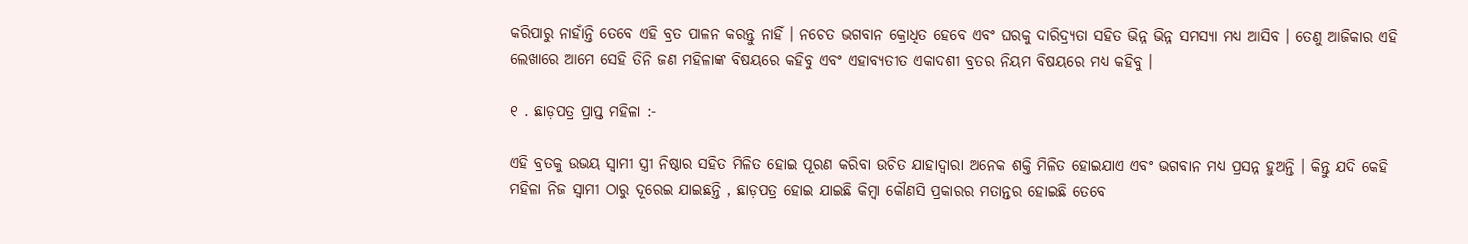କରିପାରୁ ନାହାଁନ୍ତି ତେବେ ଏହି ବ୍ରତ ପାଳନ କରନ୍ତୁ ନାହିଁ । ନଚେତ ଭଗବାନ କ୍ରୋଧିତ ହେବେ ଏବଂ ଘରକୁ ଦାରିଦ୍ର୍ୟତା ସହିତ ଭିନ୍ନ ଭିନ୍ନ ସମସ୍ୟା ମଧ୍ୟ ଆସିବ । ତେଣୁ ଆଜିକାର ଏହି ଲେଖାରେ ଆମେ ସେହି ତିନି ଜଣ ମହିଳାଙ୍କ ବିଷୟରେ କହିବୁ ଏବଂ ଏହାବ୍ୟତୀତ ଏକାଦଶୀ ବ୍ରତର ନିୟମ ବିଷୟରେ ମଧ୍ୟ କହିବୁ ।

୧ . ଛାଡ଼ପତ୍ର ପ୍ରାପ୍ତ ମହିଳା :-

ଏହି ବ୍ରତକୁ ଉଭୟ ସ୍ୱାମୀ ସ୍ତ୍ରୀ ନିଷ୍ଠାର ସହିତ ମିଳିତ ହୋଇ ପୂରଣ କରିବା ଉଚିତ ଯାହାଦ୍ୱାରା ଅନେକ ଶକ୍ତି ମିଳିତ ହୋଇଯାଏ ଏବଂ ଭଗବାନ ମଧ୍ୟ ପ୍ରସନ୍ନ ହୁଅନ୍ତି । କିନ୍ତୁ ଯଦି କେହି ମହିଳା ନିଜ ସ୍ୱାମୀ ଠାରୁ ଦୂରେଇ ଯାଇଛନ୍ତି , ଛାଡ଼ପତ୍ର ହୋଇ ଯାଇଛି କିମ୍ୱା କୌଣସି ପ୍ରକାରର ମତାନ୍ତର ହୋଇଛି ତେବେ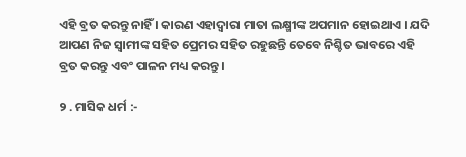ଏହି ବ୍ରତ କରନ୍ତୁ ନାହିଁ । କାରଣ ଏହାଦ୍ବାରା ମାତା ଲକ୍ଷ୍ମୀଙ୍କ ଅପମାନ ହୋଇଥାଏ । ଯଦି ଆପଣ ନିଜ ସ୍ୱାମୀଙ୍କ ସହିତ ପ୍ରେମର ସହିତ ରହୁଛନ୍ତି ତେବେ ନିଶ୍ଚିତ ଭାବରେ ଏହି ବ୍ରତ କରନ୍ତୁ ଏବଂ ପାଳନ ମଧ୍ୟ କରନ୍ତୁ ।

୨ . ମାସିକ ଧର୍ମ :-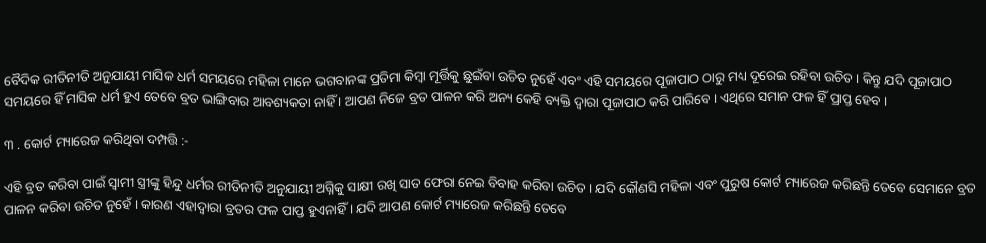ବୈଦିକ ରୀତିନୀତି ଅନୁଯାୟୀ ମାସିକ ଧର୍ମ ସମୟରେ ମହିଳା ମାନେ ଭଗବାନଙ୍କ ପ୍ରତିମା କିମ୍ବା ମୂର୍ତ୍ତିକୁ ଛୁଇଁବା ଉଚିତ ନୁହେଁ ଏବଂ ଏହି ସମୟରେ ପୂଜାପାଠ ଠାରୁ ମଧ୍ୟ ଦୂରେଇ ରହିବା ଉଚିତ । କିନ୍ତୁ ଯଦି ପୂଜାପାଠ ସମୟରେ ହିଁ ମାସିକ ଧର୍ମ ହୁଏ ତେବେ ବ୍ରତ ଭାଙ୍ଗିବାର ଆବଶ୍ୟକତା ନାହିଁ । ଆପଣ ନିଜେ ବ୍ରତ ପାଳନ କରି ଅନ୍ୟ କେହି ବ୍ୟକ୍ତି ଦ୍ୱାରା ପୂଜାପାଠ କରି ପାରିବେ । ଏଥିରେ ସମାନ ଫଳ ହିଁ ପ୍ରାପ୍ତ ହେବ ।

୩ . କୋର୍ଟ ମ୍ୟାରେଜ କରିଥିବା ଦମ୍ପତ୍ତି :-

ଏହି ବ୍ରତ କରିବା ପାଇଁ ସ୍ୱାମୀ ସ୍ତ୍ରୀଙ୍କୁ ହିନ୍ଦୁ ଧର୍ମର ରୀତିନୀତି ଅନୁଯାୟୀ ଅଗ୍ନିକୁ ସାକ୍ଷୀ ରଖି ସାତ ଫେରା ନେଇ ବିବାହ କରିବା ଉଚିତ । ଯଦି କୌଣସି ମହିଳା ଏବଂ ପୁରୁଷ କୋର୍ଟ ମ୍ୟାରେଜ କରିଛନ୍ତି ତେବେ ସେମାନେ ବ୍ରତ ପାଳନ କରିବା ଉଚିତ ନୁହେଁ । କାରଣ ଏହାଦ୍ବାରା ବ୍ରତର ଫଳ ପାପ୍ତ ହୁଏନାହିଁ । ଯଦି ଆପଣ କୋର୍ଟ ମ୍ୟାରେଜ କରିଛନ୍ତି ତେବେ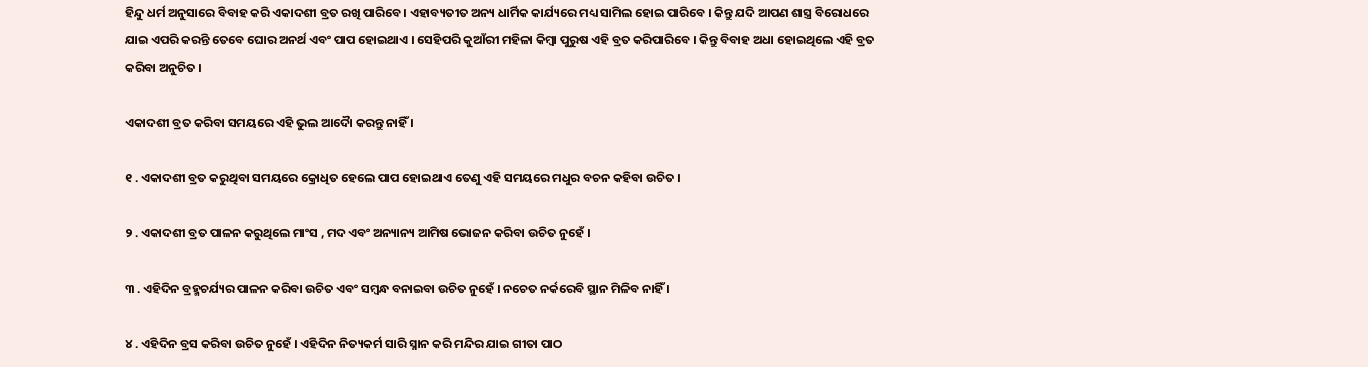ହିନ୍ଦୁ ଧର୍ମ ଅନୁସାରେ ବିବାହ କରି ଏକାଦଶୀ ବ୍ରତ ରଖି ପାରିବେ । ଏହାବ୍ୟତୀତ ଅନ୍ୟ ଧାର୍ମିକ କାର୍ଯ୍ୟରେ ମଧ୍ୟ ସାମିଲ ହୋଇ ପାରିବେ । କିନ୍ତୁ ଯଦି ଆପଣ ଶାସ୍ତ୍ର ବିରୋଧରେ ଯାଇ ଏପରି କରନ୍ତି ତେବେ ଘୋର ଅନର୍ଥ ଏବଂ ପାପ ହୋଇଥାଏ । ସେହିପରି କୁଆଁରୀ ମହିଳା କିମ୍ବା ପୁରୁଷ ଏହି ବ୍ରତ କରିପାରିବେ । କିନ୍ତୁ ବିବାହ ଅଧା ହୋଇଥିଲେ ଏହି ବ୍ରତ କରିବା ଅନୁଚିତ ।

ଏକାଦଶୀ ବ୍ରତ କରିବା ସମୟରେ ଏହି ଭୁଲ ଆଦୋୖ କରନ୍ତୁ ନାହିଁ ।

୧ . ଏକାଦଶୀ ବ୍ରତ କରୁଥିବା ସମୟରେ କ୍ରୋଧିତ ହେଲେ ପାପ ହୋଇଥାଏ ତେଣୁ ଏହି ସମୟରେ ମଧୁର ବଚନ କହିବା ଉଚିତ ।

୨ . ଏକାଦଶୀ ବ୍ରତ ପାଳନ କରୁଥିଲେ ମାଂସ , ମଦ ଏବଂ ଅନ୍ୟାନ୍ୟ ଆମିଷ ଭୋଜନ କରିବା ଉଚିତ ନୁହେଁ ।

୩ . ଏହିଦିନ ବ୍ରହ୍ମଚର୍ଯ୍ୟର ପାଳନ କରିବା ଉଚିତ ଏବଂ ସମ୍ବନ୍ଧ ବନାଇବା ଉଚିତ ନୁହେଁ । ନଚେତ ନର୍କରେବି ସ୍ଥାନ ମିଳିବ ନାହିଁ ।

୪ . ଏହିଦିନ ବ୍ରସ କରିବା ଉଚିତ ନୁହେଁ । ଏହିଦିନ ନିତ୍ୟକର୍ମ ସାରି ସ୍ନାନ କରି ମନ୍ଦିର ଯାଇ ଗୀତା ପାଠ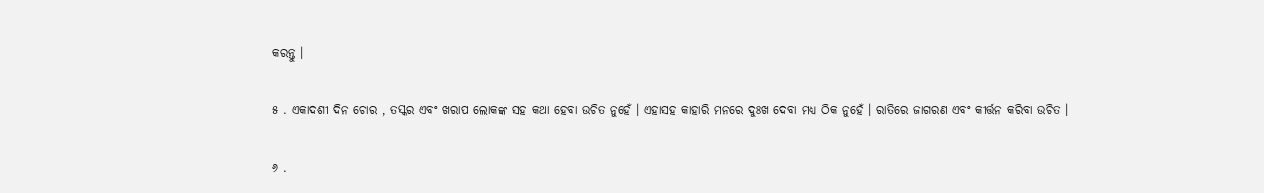କରନ୍ତୁ ।

୫ . ଏକାଦଶୀ ଦିନ ଚୋର , ତସ୍କର ଏବଂ ଖରାପ ଲୋକଙ୍କ ସହ କଥା ହେବା ଉଚିତ ନୁହେଁ । ଏହାସହ କାହାରି ମନରେ ଦୁଃଖ ଦେବା ମଧ୍ୟ ଠିକ ନୁହେଁ । ରାତିରେ ଜାଗରଣ ଏବଂ କୀର୍ତ୍ତନ କରିବା ଉଚିତ ।

୬ .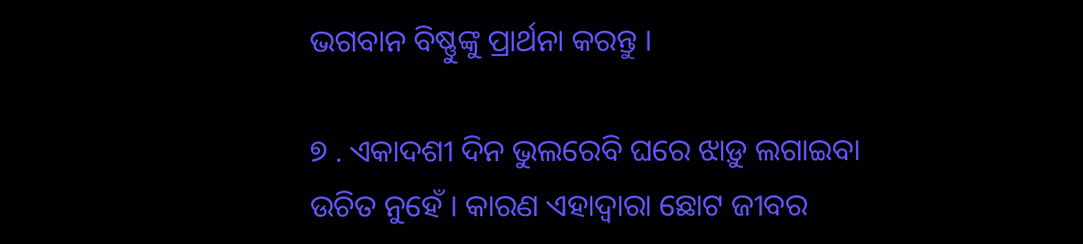ଭଗବାନ ବିଷ୍ଣୁଙ୍କୁ ପ୍ରାର୍ଥନା କରନ୍ତୁ ।

୭ . ଏକାଦଶୀ ଦିନ ଭୁଲରେବି ଘରେ ଝାଡ଼ୁ ଲଗାଇବା ଉଚିତ ନୁହେଁ । କାରଣ ଏହାଦ୍ବାରା ଛୋଟ ଜୀବର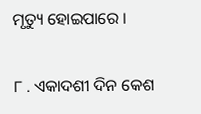ମୃତ୍ୟୁ ହୋଇପାରେ ।

୮ . ଏକାଦଶୀ ଦିନ କେଶ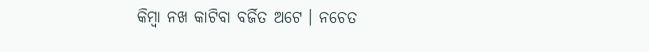କିମ୍ବା ନଖ କାଟିବା ବର୍ଜିତ ଅଟେ । ନଚେତ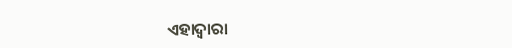ଏହାଦ୍ବାରା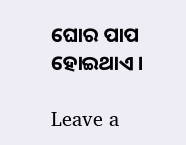ଘୋର ପାପ ହୋଇଥାଏ ।

Leave a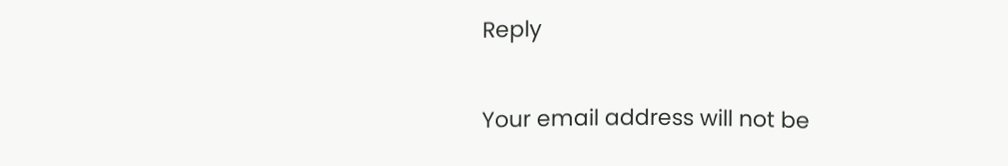Reply

Your email address will not be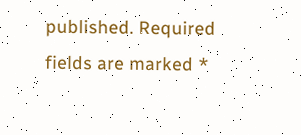published. Required fields are marked *